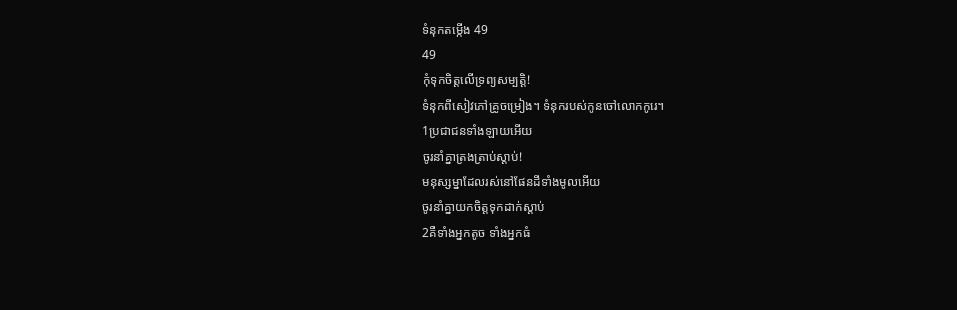ទំនុកតម្កើង 49
49
កុំទុកចិត្តលើទ្រព្យសម្បត្តិ!
ទំនុកពីសៀវភៅគ្រូចម្រៀង។ ទំនុករបស់កូនចៅលោកកូរេ។
1ប្រជាជនទាំងឡាយអើយ
ចូរនាំគ្នាត្រងត្រាប់ស្ដាប់!
មនុស្សម្នាដែលរស់នៅផែនដីទាំងមូលអើយ
ចូរនាំគ្នាយកចិត្តទុកដាក់ស្ដាប់
2គឺទាំងអ្នកតូច ទាំងអ្នកធំ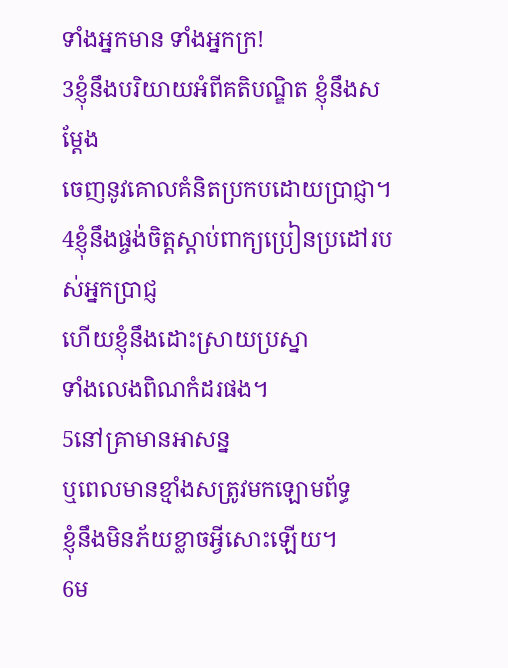ទាំងអ្នកមាន ទាំងអ្នកក្រ!
3ខ្ញុំនឹងបរិយាយអំពីគតិបណ្ឌិត ខ្ញុំនឹងសម្តែង
ចេញនូវគោលគំនិតប្រកបដោយប្រាជ្ញា។
4ខ្ញុំនឹងផ្ចង់ចិត្តស្ដាប់ពាក្យប្រៀនប្រដៅរបស់អ្នកប្រាជ្ញ
ហើយខ្ញុំនឹងដោះស្រាយប្រស្នា
ទាំងលេងពិណកំដរផង។
5នៅគ្រាមានអាសន្ន
ឬពេលមានខ្មាំងសត្រូវមកឡោមព័ទ្ធ
ខ្ញុំនឹងមិនភ័យខ្លាចអ្វីសោះឡើយ។
6ម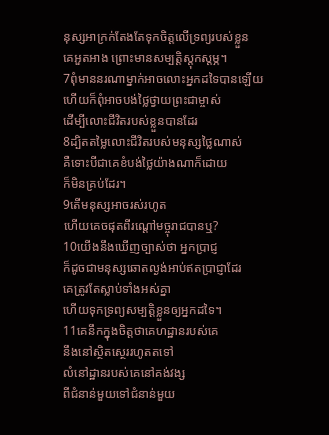នុស្សអាក្រក់តែងតែទុកចិត្តលើទ្រព្យរបស់ខ្លួន
គេអួតអាង ព្រោះមានសម្បត្តិស្ដុកស្ដម្ភ។
7ពុំមាននរណាម្នាក់អាចលោះអ្នកដទៃបានឡើយ
ហើយក៏ពុំអាចបង់ថ្លៃថ្វាយព្រះជាម្ចាស់
ដើម្បីលោះជីវិតរបស់ខ្លួនបានដែរ
8ដ្បិតតម្លៃលោះជីវិតរបស់មនុស្សថ្លៃណាស់
គឺទោះបីជាគេខំបង់ថ្លៃយ៉ាងណាក៏ដោយ
ក៏មិនគ្រប់ដែរ។
9តើមនុស្សអាចរស់រហូត
ហើយគេចផុតពីរណ្ដៅមច្ចុរាជបានឬ?
10យើងនឹងឃើញច្បាស់ថា អ្នកប្រាជ្ញ
ក៏ដូចជាមនុស្សឆោតល្ងង់អាប់ឥតប្រាជ្ញាដែរ
គេត្រូវតែស្លាប់ទាំងអស់គ្នា
ហើយទុកទ្រព្យសម្បត្តិខ្លួនឲ្យអ្នកដទៃ។
11គេនឹកក្នុងចិត្តថាគេហដ្ឋានរបស់គេ
នឹងនៅស្ថិតស្ថេររហូតតទៅ
លំនៅដ្ឋានរបស់គេនៅគង់វង្ស
ពីជំនាន់មួយទៅជំនាន់មួយ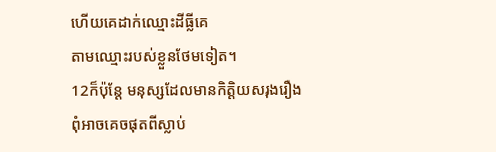ហើយគេដាក់ឈ្មោះដីធ្លីគេ
តាមឈ្មោះរបស់ខ្លួនថែមទៀត។
12ក៏ប៉ុន្តែ មនុស្សដែលមានកិត្តិយសរុងរឿង
ពុំអាចគេចផុតពីស្លាប់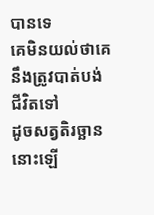បានទេ
គេមិនយល់ថាគេនឹងត្រូវបាត់បង់ជីវិតទៅ
ដូចសត្វតិរច្ឆាននោះឡើ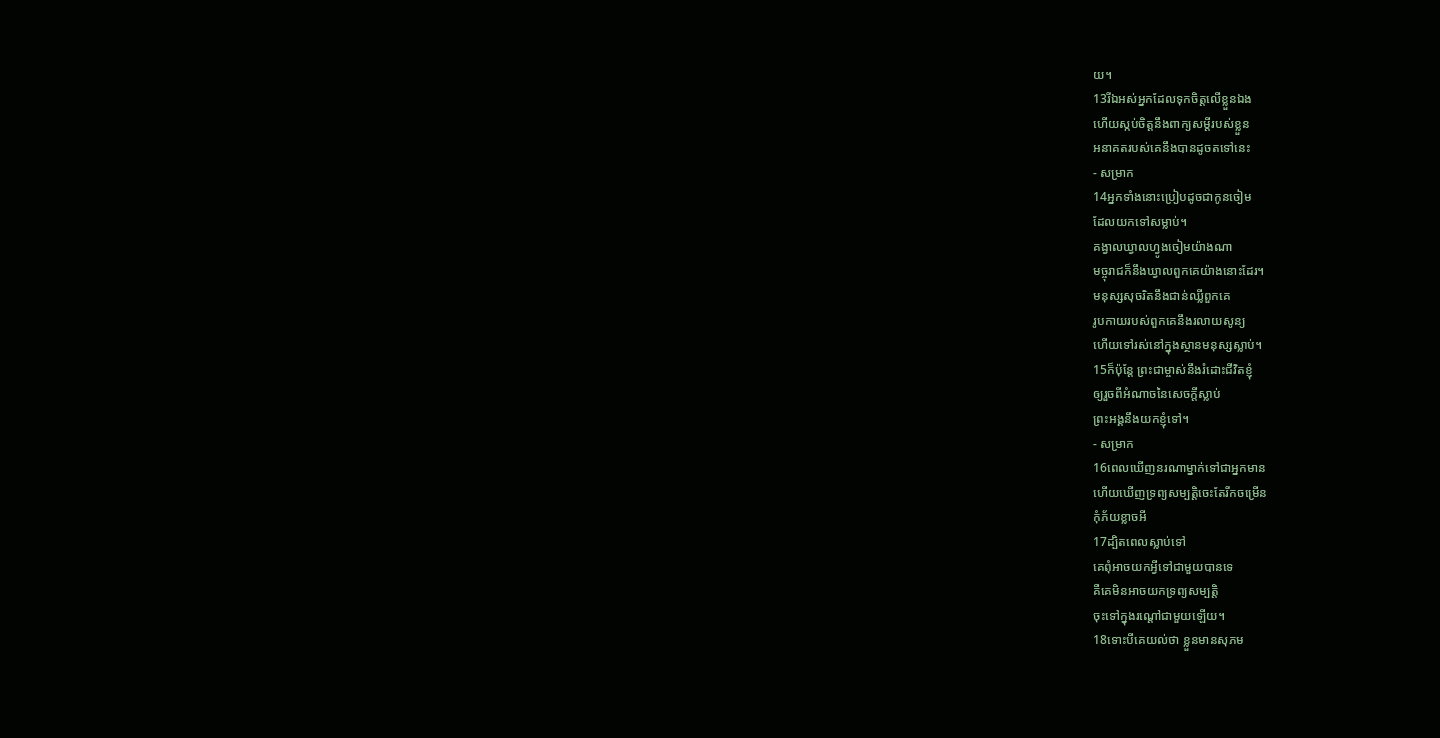យ។
13រីឯអស់អ្នកដែលទុកចិត្តលើខ្លួនឯង
ហើយស្កប់ចិត្តនឹងពាក្យសម្ដីរបស់ខ្លួន
អនាគតរបស់គេនឹងបានដូចតទៅនេះ
- សម្រាក
14អ្នកទាំងនោះប្រៀបដូចជាកូនចៀម
ដែលយកទៅសម្លាប់។
គង្វាលឃ្វាលហ្វូងចៀមយ៉ាងណា
មច្ចុរាជក៏នឹងឃ្វាលពួកគេយ៉ាងនោះដែរ។
មនុស្សសុចរិតនឹងជាន់ឈ្លីពួកគេ
រូបកាយរបស់ពួកគេនឹងរលាយសូន្យ
ហើយទៅរស់នៅក្នុងស្ថានមនុស្សស្លាប់។
15ក៏ប៉ុន្តែ ព្រះជាម្ចាស់នឹងរំដោះជីវិតខ្ញុំ
ឲ្យរួចពីអំណាចនៃសេចក្ដីស្លាប់
ព្រះអង្គនឹងយកខ្ញុំទៅ។
- សម្រាក
16ពេលឃើញនរណាម្នាក់ទៅជាអ្នកមាន
ហើយឃើញទ្រព្យសម្បត្តិចេះតែរីកចម្រើន
កុំភ័យខ្លាចអី
17ដ្បិតពេលស្លាប់ទៅ
គេពុំអាចយកអ្វីទៅជាមួយបានទេ
គឺគេមិនអាចយកទ្រព្យសម្បត្តិ
ចុះទៅក្នុងរណ្ដៅជាមួយឡើយ។
18ទោះបីគេយល់ថា ខ្លួនមានសុភម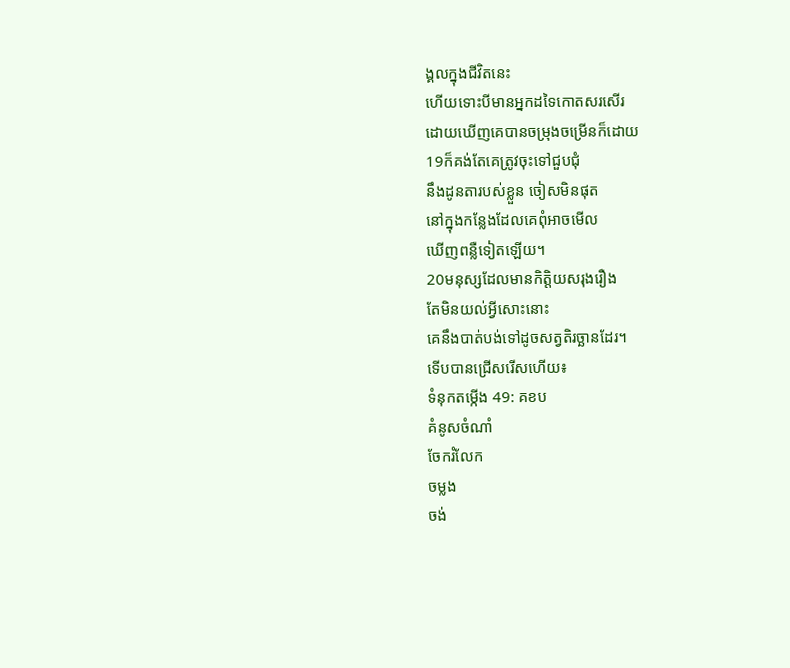ង្គលក្នុងជីវិតនេះ
ហើយទោះបីមានអ្នកដទៃកោតសរសើរ
ដោយឃើញគេបានចម្រុងចម្រើនក៏ដោយ
19ក៏គង់តែគេត្រូវចុះទៅជួបជុំ
នឹងដូនតារបស់ខ្លួន ចៀសមិនផុត
នៅក្នុងកន្លែងដែលគេពុំអាចមើល
ឃើញពន្លឺទៀតឡើយ។
20មនុស្សដែលមានកិត្តិយសរុងរឿង
តែមិនយល់អ្វីសោះនោះ
គេនឹងបាត់បង់ទៅដូចសត្វតិរច្ឆានដែរ។
ទើបបានជ្រើសរើសហើយ៖
ទំនុកតម្កើង 49: គខប
គំនូសចំណាំ
ចែករំលែក
ចម្លង
ចង់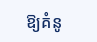ឱ្យគំនូ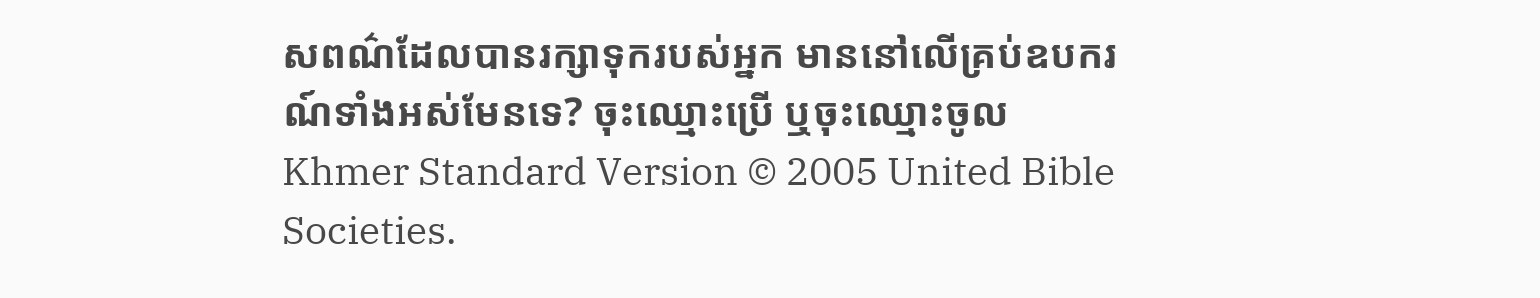សពណ៌ដែលបានរក្សាទុករបស់អ្នក មាននៅលើគ្រប់ឧបករណ៍ទាំងអស់មែនទេ? ចុះឈ្មោះប្រើ ឬចុះឈ្មោះចូល
Khmer Standard Version © 2005 United Bible Societies.